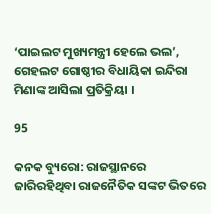‘ପାଇଲଟ ମୁଖ୍ୟମନ୍ତ୍ରୀ ହେଲେ ଭଲ’, ଗେହଲଟ ଗୋଷ୍ଠୀର ବିଧାୟିକା ଇନ୍ଦିରା ମିଣାଙ୍କ ଆସିଲା ପ୍ରତିକ୍ରିୟା ।

95

କନକ ବ୍ୟୁରୋ: ରାଜସ୍ଥାନରେ ଜାରିରହିଥିବା ରାଜନୈତିକ ସଙ୍କଟ ଭିତରେ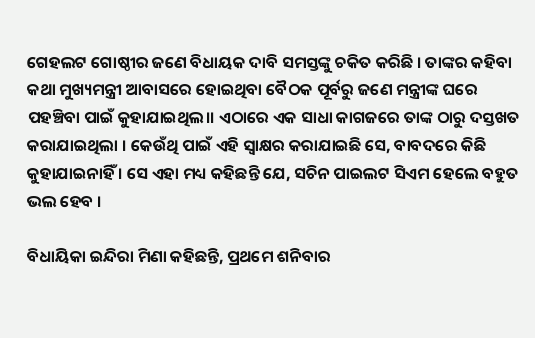ଗେହଲଟ ଗୋଷ୍ଠୀର ଜଣେ ବିଧାୟକ ଦାବି ସମସ୍ତଙ୍କୁ ଚକିତ କରିଛି । ତାଙ୍କର କହିବା କଥା ମୁଖ୍ୟମନ୍ତ୍ରୀ ଆବାସରେ ହୋଇଥିବା ବୈଠକ ପୂର୍ବରୁ ଜଣେ ମନ୍ତ୍ରୀଙ୍କ ଘରେ ପହଞ୍ଚିବା ପାଇଁ କୁହାଯାଇଥିଲ।। ଏଠାରେ ଏକ ସାଧା କାଗଜରେ ତାଙ୍କ ଠାରୁ ଦସ୍ତଖତ କରାଯାଇଥିଲା । କେଉଁଥି ପାଇଁ ଏହି ସ୍ୱାକ୍ଷର କରାଯାଇଛି ସେ, ବାବଦରେ କିଛି କୁହାଯାଇନାହିଁ । ସେ ଏହା ମଧ୍ୟ କହିଛନ୍ତି ଯେ, ସଚିନ ପାଇଲଟ ସିଏମ ହେଲେ ବହୁତ ଭଲ ହେବ ।

ବିଧାୟିକା ଇନ୍ଦିରା ମିଣା କହିଛନ୍ତି, ପ୍ରଥମେ ଶନିବାର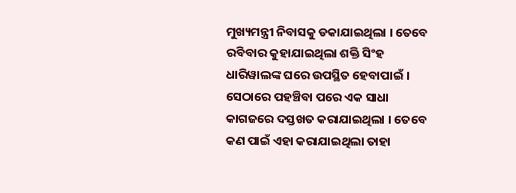ମୁଖ୍ୟମନ୍ତ୍ରୀ ନିବାସକୁ ଡକାଯାଇଥିଲା । ତେବେ ରବିବାର କୁହାଯାଇଥିଲା ଶକ୍ତି ସିଂହ ଧାରିୱାଲଙ୍କ ଘରେ ଉପସ୍ଥିତ ହେବାପାଇଁ । ସେଠାରେ ପହଞ୍ଚିବା ପରେ ଏକ ସାଧା କାଗଜରେ ଦସ୍ତଖତ କରାଯାଇଥିଲା । ତେବେ କଣ ପାଇଁ ଏହା କରାଯାଇଥିଲା ତାହା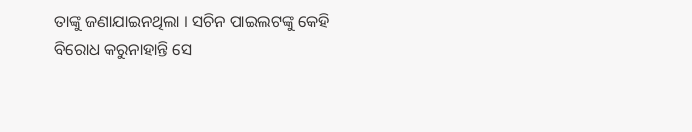ତାଙ୍କୁ ଜଣାଯାଇନଥିଲା । ସଚିନ ପାଇଲଟଙ୍କୁ କେହି ବିରୋଧ କରୁନାହାନ୍ତି ସେ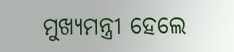ମୁଖ୍ୟମନ୍ତ୍ରୀ ହେଲେ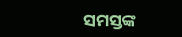ସମସ୍ତଙ୍କ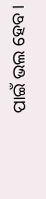ପାଇଁ ଭଲ ହେବ ।